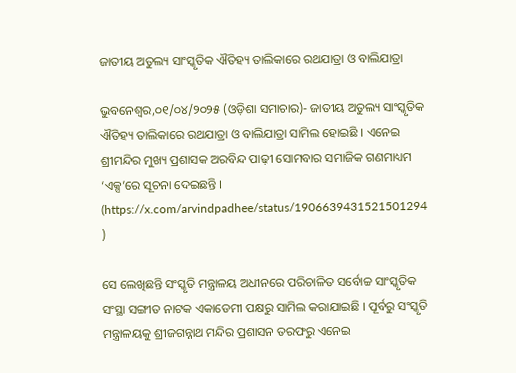ଜାତୀୟ ଅତୁଲ୍ୟ ସାଂସ୍କୃତିକ ଐତିହ୍ୟ ତାଲିକାରେ ରଥଯାତ୍ରା ଓ ବାଲିଯାତ୍ରା

ଭୁବନେଶ୍ୱର,୦୧/୦୪/୨୦୨୫ (ଓଡ଼ିଶା ସମାଚାର)- ଜାତୀୟ ଅତୁଲ୍ୟ ସାଂସ୍କୃତିକ ଐତିହ୍ୟ ତାଲିକାରେ ରଥଯାତ୍ରା ଓ ବାଲିଯାତ୍ରା ସାମିଲ ହୋଇଛି । ଏନେଇ ଶ୍ରୀମନ୍ଦିର ମୁଖ୍ୟ ପ୍ରଶାସକ ଅରବିନ୍ଦ ପାଢ଼ୀ ସୋମବାର ସମାଜିକ ଗଣମାଧ୍ୟମ ‘ଏକ୍ସ’ରେ ସୂଚନା ଦେଇଛନ୍ତି । (https://x.com/arvindpadhee/status/1906639431521501294 )

ସେ ଲେଖିଛନ୍ତି ସଂସ୍କୃତି ମନ୍ତ୍ରାଳୟ ଅଧୀନରେ ପରିଚାଳିତ ସର୍ବୋଚ୍ଚ ସାଂସ୍କୃତିକ ସଂସ୍ଥା ସଙ୍ଗୀତ ନାଟକ ଏକାଡେମୀ ପକ୍ଷରୁ ସାମିଲ କରାଯାଇଛି । ପୂର୍ବରୁ ସଂସ୍କୃତି ମନ୍ତ୍ରାଳୟକୁ ଶ୍ରୀଜଗନ୍ନାଥ ମନ୍ଦିର ପ୍ରଶାସନ ତରଫରୁ ଏନେଇ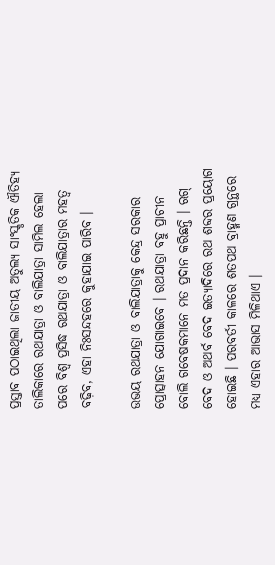ପ୍ରସ୍ତାବ ପଠାଇଥିଲା ଜାତୀୟ ଅତୁଲ୍ୟ ସାଂସ୍କୃତିକ ଐତିହ୍ୟ ତାଲିକାରେ ରଥଯାତ୍ରା ଓ ବାଲିଯାତ୍ରା ସାମିଲ ହେଲା ପରେ ବିଶ୍ୱ ପ୍ରସିଦ୍ଧ ରଥଯାତ୍ରା ଓ ବାଲିଯାତ୍ରାର ମହତ୍ୱ ବଢ଼ିବ, ଏହା ନିଃସନ୍ଦହରେ କୁହାଯାଇ ପାରିବ ।

ଉଭୟ ରଥଯାତ୍ରା ଓ ବାଲିଯାତ୍ରାକୁ କେନ୍ଦ୍ର ସରକାର ପ୍ରୋତ୍ସାହନ ଯୋଗାଇବେ । ରଥଯାତ୍ରା ବହୁ ପ୍ରାଚୀନ ବୋଲି ଗବେଷକମାନେ ମତ ପ୍ରଦାନ କରିଛନ୍ତି । ଋଗ୍ ବେଦ ଓ ଅଥର୍ବ ବେଦ ଇତ୍ୟାଦିରେ ରଥ ଶବ୍ଦର ପ୍ରୟୋଗ ହୋଇଛି । ପରବର୍ତୀ କାଳରେ ଶତପଥ ବ୍ରାହ୍ମଣ ଗ୍ରନ୍ଥରେ ମଧ୍ୟ ଏହାର ଆଭାସ ମିଳିଥାଏ ।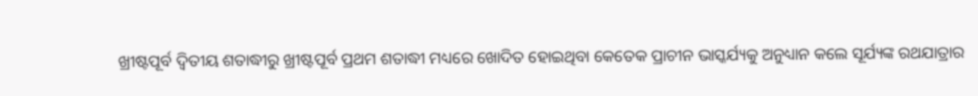ଖ୍ରୀଷ୍ଟପୂର୍ବ ଦ୍ୱିତୀୟ ଶତାଦ୍ଧୀରୁ ଖ୍ରୀଷ୍ଟପୂର୍ବ ପ୍ରଥମ ଶତାଦ୍ଧୀ ମଧ୍ୟରେ ଖୋଦିତ ହୋଇଥିବା କେତେକ ପ୍ରାଚୀନ ଭାସ୍କର୍ଯ୍ୟକୁ ଅନୁଧ୍ୟାନ କଲେ ସୂର୍ଯ୍ୟଙ୍କ ରଥଯାତ୍ରାର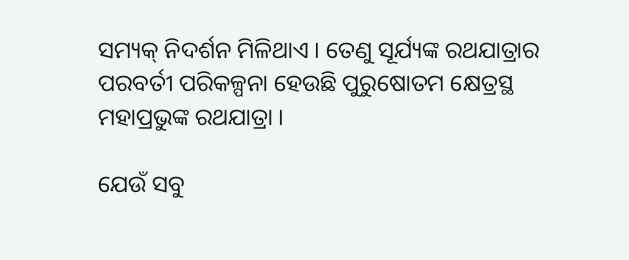ସମ୍ୟକ୍ ନିଦର୍ଶନ ମିଳିଥାଏ । ତେଣୁ ସୂର୍ଯ୍ୟଙ୍କ ରଥଯାତ୍ରାର ପରବର୍ତୀ ପରିକଳ୍ପନା ହେଉଛି ପୁରୁଷୋତମ କ୍ଷେତ୍ରସ୍ଥ ମହାପ୍ରଭୁଙ୍କ ରଥଯାତ୍ରା ।

ଯେଉଁ ସବୁ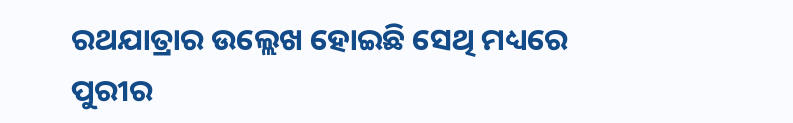ରଥଯାତ୍ରାର ଉଲ୍ଲେଖ ହୋଇଛି ସେଥି ମଧ୍ୟରେ ପୁରୀର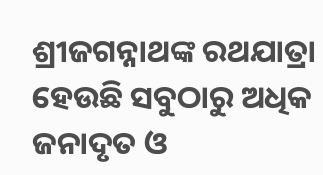ଶ୍ରୀଜଗନ୍ନାଥଙ୍କ ରଥଯାତ୍ରା ହେଉଛି ସବୁଠାରୁ ଅଧିକ ଜନାଦୃତ ଓ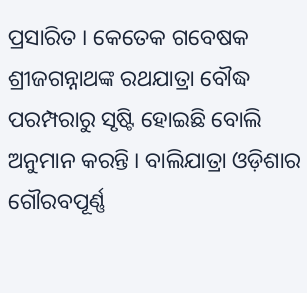ପ୍ରସାରିତ । କେତେକ ଗବେଷକ ଶ୍ରୀଜଗନ୍ନାଥଙ୍କ ରଥଯାତ୍ରା ବୌଦ୍ଧ ପରମ୍ପରାରୁ ସୃଷ୍ଟି ହୋଇଛି ବୋଲି ଅନୁମାନ କରନ୍ତି । ବାଲିଯାତ୍ରା ଓଡ଼ିଶାର ଗୌରବପୂର୍ଣ୍ଣ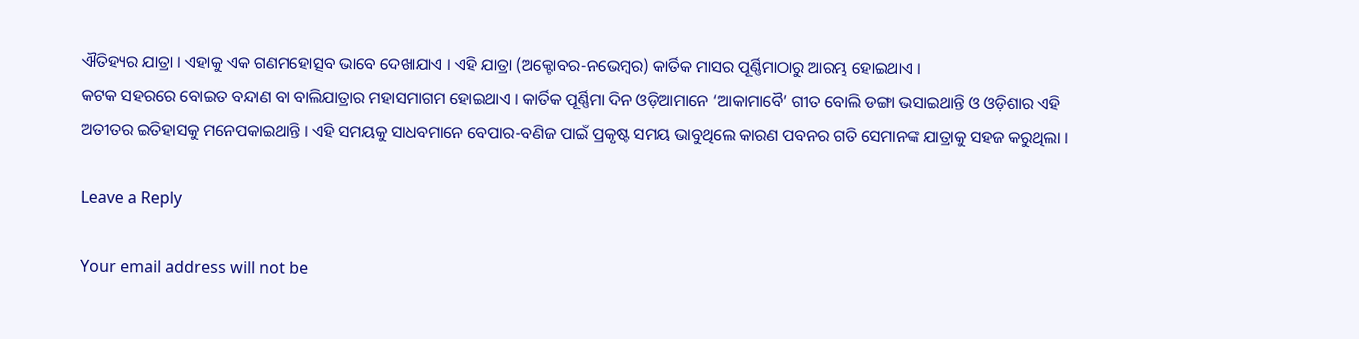ଐତିହ୍ୟର ଯାତ୍ରା । ଏହାକୁ ଏକ ଗଣମହୋତ୍ସବ ଭାବେ ଦେଖାଯାଏ । ଏହି ଯାତ୍ରା (ଅକ୍ଟୋବର-ନଭେମ୍ବର) କାର୍ତିକ ମାସର ପୂର୍ଣ୍ଣିମାଠାରୁ ଆରମ୍ଭ ହୋଇଥାଏ ।
କଟକ ସହରରେ ବୋଇତ ବନ୍ଦାଣ ବା ବାଲିଯାତ୍ରାର ମହାସମାଗମ ହୋଇଥାଏ । କାର୍ତିକ ପୂର୍ଣ୍ଣିମା ଦିନ ଓଡ଼ିଆମାନେ ‘ଆକାମାବୈ’ ଗୀତ ବୋଲି ଡଙ୍ଗା ଭସାଇଥାନ୍ତି ଓ ଓଡ଼ିଶାର ଏହି ଅତୀତର ଇତିହାସକୁ ମନେପକାଇଥାନ୍ତି । ଏହି ସମୟକୁ ସାଧବମାନେ ବେପାର-ବଣିଜ ପାଇଁ ପ୍ରକୃଷ୍ଟ ସମୟ ଭାବୁଥିଲେ କାରଣ ପବନର ଗତି ସେମାନଙ୍କ ଯାତ୍ରାକୁ ସହଜ କରୁଥିଲା ।

Leave a Reply

Your email address will not be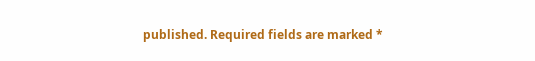published. Required fields are marked *